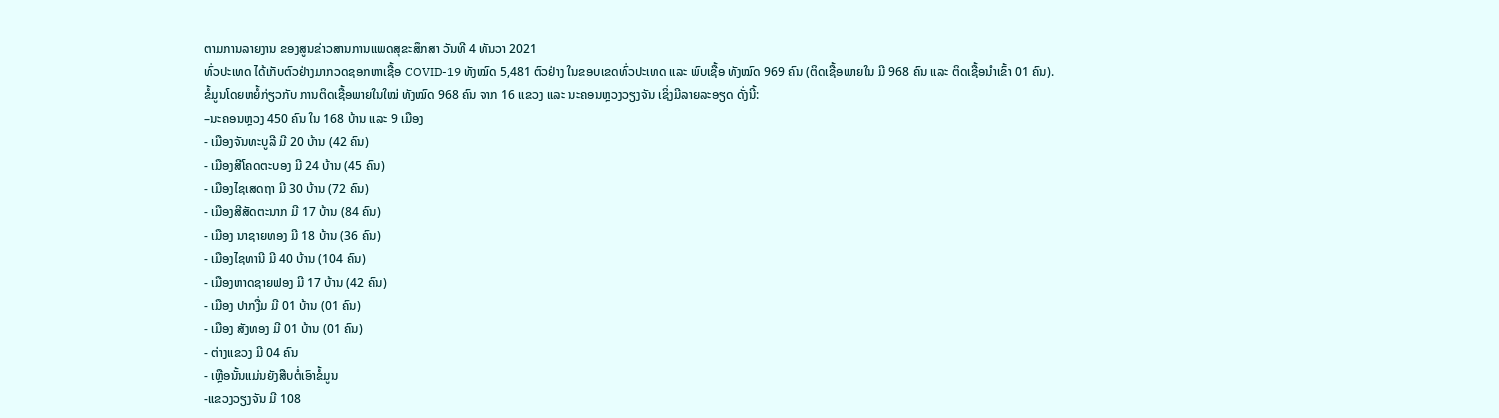ຕາມການລາຍງານ ຂອງສູນຂ່າວສານການແພດສຸຂະສຶກສາ ວັນທີ 4 ທັນວາ 2021
ທົ່ວປະເທດ ໄດ້ເກັບຕົວຢ່າງມາກວດຊອກຫາເຊື້ອ COVID-19 ທັງໝົດ 5,481 ຕົວຢ່າງ ໃນຂອບເຂດທົ່ວປະເທດ ແລະ ພົບເຊື້ອ ທັງໝົດ 969 ຄົນ (ຕິດເຊື້ອພາຍໃນ ມີ 968 ຄົນ ແລະ ຕິດເຊື້ອນໍາເຂົ້າ 01 ຄົນ).
ຂໍ້ມູນໂດຍຫຍໍ້ກ່ຽວກັບ ການຕິດເຊື້ອພາຍໃນໃໝ່ ທັງໝົດ 968 ຄົນ ຈາກ 16 ແຂວງ ແລະ ນະຄອນຫຼວງວຽງຈັນ ເຊິ່ງມີລາຍລະອຽດ ດັ່ງນີ້:
–ນະຄອນຫຼວງ 450 ຄົນ ໃນ 168 ບ້ານ ແລະ 9 ເມືອງ
- ເມືອງຈັນທະບູລີ ມີ 20 ບ້ານ (42 ຄົນ)
- ເມືອງສີໂຄດຕະບອງ ມີ 24 ບ້ານ (45 ຄົນ)
- ເມືອງໄຊເສດຖາ ມີ 30 ບ້ານ (72 ຄົນ)
- ເມືອງສີສັດຕະນາກ ມີ 17 ບ້ານ (84 ຄົນ)
- ເມືອງ ນາຊາຍທອງ ມີ 18 ບ້ານ (36 ຄົນ)
- ເມືອງໄຊທານີ ມີ 40 ບ້ານ (104 ຄົນ)
- ເມືອງຫາດຊາຍຟອງ ມີ 17 ບ້ານ (42 ຄົນ)
- ເມືອງ ປາກງື່ມ ມີ 01 ບ້ານ (01 ຄົນ)
- ເມືອງ ສັງທອງ ມີ 01 ບ້ານ (01 ຄົນ)
- ຕ່າງແຂວງ ມີ 04 ຄົນ
- ເຫຼືອນັ້ນແມ່ນຍັງສືບຕໍ່ເອົາຂໍ້ມູນ
-ແຂວງວຽງຈັນ ມີ 108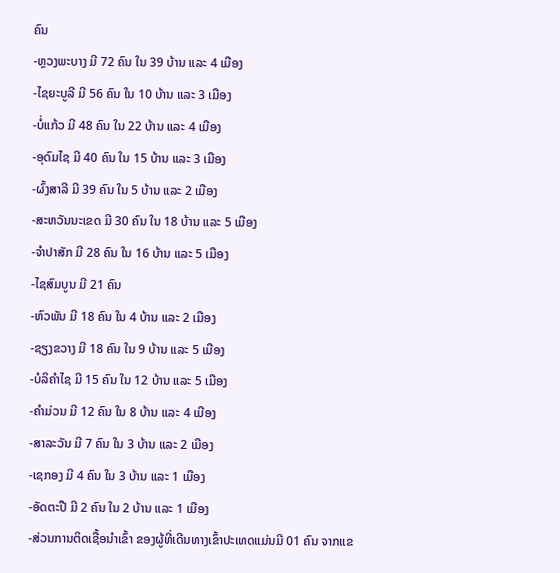ຄົນ
-ຫຼວງພະບາງ ມີ 72 ຄົນ ໃນ 39 ບ້ານ ແລະ 4 ເມືອງ
-ໄຊຍະບູລີ ມີ 56 ຄົນ ໃນ 10 ບ້ານ ແລະ 3 ເມືອງ
-ບໍ່ແກ້ວ ມີ 48 ຄົນ ໃນ 22 ບ້ານ ແລະ 4 ເມືອງ
-ອຸດົມໄຊ ມີ 40 ຄົນ ໃນ 15 ບ້ານ ແລະ 3 ເມືອງ
-ຜົ້ງສາລີ ມີ 39 ຄົນ ໃນ 5 ບ້ານ ແລະ 2 ເມືອງ
-ສະຫວັນນະເຂດ ມີ 30 ຄົນ ໃນ 18 ບ້ານ ແລະ 5 ເມືອງ
-ຈຳປາສັກ ມີ 28 ຄົນ ໃນ 16 ບ້ານ ແລະ 5 ເມືອງ
-ໄຊສົມບູນ ມີ 21 ຄົນ
-ຫົວພັນ ມີ 18 ຄົນ ໃນ 4 ບ້ານ ແລະ 2 ເມືອງ
-ຊຽງຂວາງ ມີ 18 ຄົນ ໃນ 9 ບ້ານ ແລະ 5 ເມືອງ
-ບໍລິຄຳໄຊ ມີ 15 ຄົນ ໃນ 12 ບ້ານ ແລະ 5 ເມືອງ
-ຄຳມ່ວນ ມີ 12 ຄົນ ໃນ 8 ບ້ານ ແລະ 4 ເມືອງ
-ສາລະວັນ ມີ 7 ຄົນ ໃນ 3 ບ້ານ ແລະ 2 ເມືອງ
-ເຊກອງ ມີ 4 ຄົນ ໃນ 3 ບ້ານ ແລະ 1 ເມືອງ
-ອັດຕະປື ມີ 2 ຄົນ ໃນ 2 ບ້ານ ແລະ 1 ເມືອງ
-ສ່ວນການຕິດເຊື້ອນໍາເຂົ້າ ຂອງຜູ້ທີ່ເດີນທາງເຂົ້າປະເທດແມ່ນມີ 01 ຄົນ ຈາກແຂ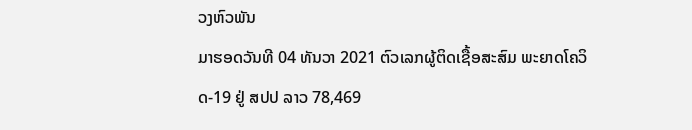ວງຫົວພັນ
ມາຮອດວັນທີ 04 ທັນວາ 2021 ຕົວເລກຜູ້ຕິດເຊື້ອສະສົມ ພະຍາດໂຄວິດ-19 ຢູ່ ສປປ ລາວ 78,469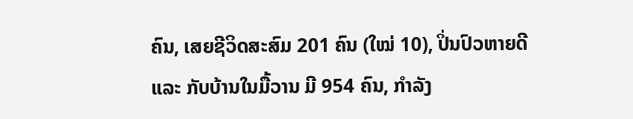ຄົນ, ເສຍຊີວິດສະສົມ 201 ຄົນ (ໃໝ່ 10), ປິ່ນປົວຫາຍດີ ແລະ ກັບບ້ານໃນມື້ວານ ມີ 954 ຄົນ, ກໍາລັງ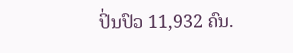ປິ່ນປົວ 11,932 ຄົນ.